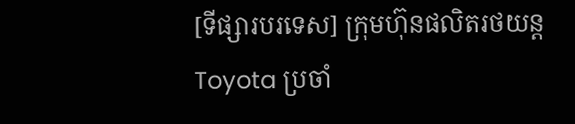[ទីផ្សារបរទេស] ក្រុមហ៊ុនផលិតរថយន្ត Toyota ប្រចាំ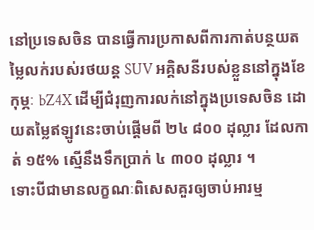នៅប្រទេសចិន បានធ្វើការប្រកាសពីការកាត់បន្ថយតម្លៃលក់របស់រថយន្ត SUV អគ្គិសនីរបស់ខ្លួននៅក្នុងខែកុម្ភៈ bZ4X ដើម្បីជំរុញការលក់នៅក្នុងប្រទេសចិន ដោយតម្លៃឥឡូវនេះចាប់ផ្តើមពី ២៤ ៨០០ ដុល្លារ ដែលកាត់ ១៥% ស្មើនឹងទឹកប្រាក់ ៤ ៣០០ ដុល្លារ ។
ទោះបីជាមានលក្ខណៈពិសេសគួរឲ្យចាប់អារម្ម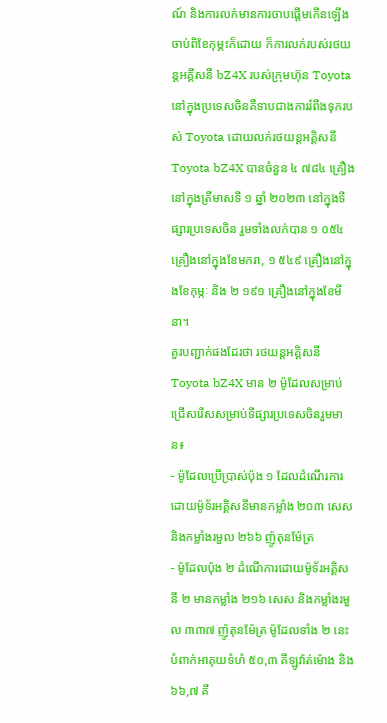ណ៍ និងការលក់មានការចាបផ្តើមកើនឡើងចាប់ពិខែកុម្ភះក៏ដោយ ក៏ការលក់របស់រថយន្តអគ្គីសនី bZ4X របស់ក្រុមហ៊ុន Toyota នៅក្នុងប្រទេសចិនគឺទាបជាងការរំពឹងទុករបស់ Toyota ដោយលក់រថយន្តអគ្គិសនី Toyota bZ4X បានចំនួន ៤ ៧៨៤ គ្រឿងនៅក្នុងត្រីមាសទី ១ ឆ្នាំ ២០២៣ នៅក្នុងទីផ្សារប្រទេសចិន រួមទាំងលក់បាន ១ ០៥៤ គ្រឿងនៅក្នុងខែមករា, ១ ៥៤៩ គ្រឿងនៅក្នុងខែកុម្ភៈ និង ២ ១៩១ គ្រឿងនៅក្នុងខែមីនា។
គួរបញ្ជាក់ផងដែរថា រថយន្តអគ្គិសនី Toyota bZ4X មាន ២ ម៉ូដែលសម្រាប់ជ្រើសរើសសម្រាប់ទីផ្សារប្រទេសចិនរួមមាន៖
- ម៉ូដែលប្រើប្រាស់ប៉ុង ១ ដែលដំណើរការដោយម៉ូទ័រអគ្គិសនីមានកម្លាំង ២០៣ សេស និងកម្លាំងរមួល ២៦៦ ញ៉ូតុនម៉ែត្រ
- ម៉ូដែលប៉ុង ២ ដំណើការដោយម៉ូទ័រអគ្គិសនី ២ មានកម្លាំង ២១៦ សេស និងកម្លាំងរមួល ៣៣៧ ញ៉ូតុនម៉ែត្រ ម៉ូដែលទាំង ២ នេះ បំពាក់អាគុយទំហំ ៥០,៣ គីឡូវ៉ាត់ម៉ោង និង ៦៦,៧ គី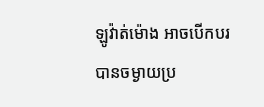ឡូវ៉ាត់ម៉ោង អាចបើកបរបានចម្ងាយប្រ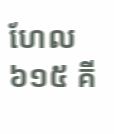ហែល ៦១៥ គី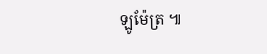ឡូម៉ែត្រ ៕